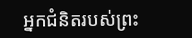អ្នកជំនិតរបស់ព្រះ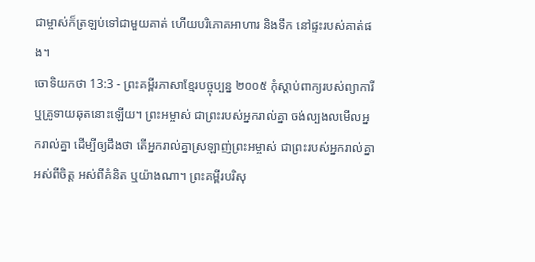ជាម្ចាស់ក៏ត្រឡប់ទៅជាមួយគាត់ ហើយបរិភោគអាហារ និងទឹក នៅផ្ទះរបស់គាត់ផង។
ចោទិយកថា 13:3 - ព្រះគម្ពីរភាសាខ្មែរបច្ចុប្បន្ន ២០០៥ កុំស្ដាប់ពាក្យរបស់ព្យាការី ឬគ្រូទាយឆុតនោះឡើយ។ ព្រះអម្ចាស់ ជាព្រះរបស់អ្នករាល់គ្នា ចង់ល្បងលមើលអ្នករាល់គ្នា ដើម្បីឲ្យដឹងថា តើអ្នករាល់គ្នាស្រឡាញ់ព្រះអម្ចាស់ ជាព្រះរបស់អ្នករាល់គ្នា អស់ពីចិត្ត អស់ពីគំនិត ឬយ៉ាងណា។ ព្រះគម្ពីរបរិសុ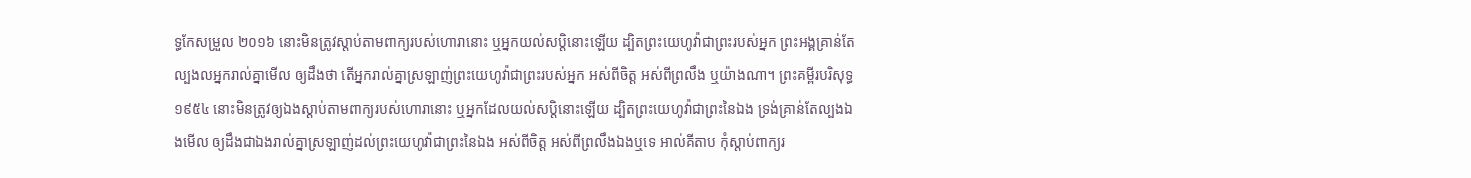ទ្ធកែសម្រួល ២០១៦ នោះមិនត្រូវស្តាប់តាមពាក្យរបស់ហោរានោះ ឬអ្នកយល់សប្តិនោះឡើយ ដ្បិតព្រះយេហូវ៉ាជាព្រះរបស់អ្នក ព្រះអង្គគ្រាន់តែល្បងលអ្នករាល់គ្នាមើល ឲ្យដឹងថា តើអ្នករាល់គ្នាស្រឡាញ់ព្រះយេហូវ៉ាជាព្រះរបស់អ្នក អស់ពីចិត្ត អស់ពីព្រលឹង ឬយ៉ាងណា។ ព្រះគម្ពីរបរិសុទ្ធ ១៩៥៤ នោះមិនត្រូវឲ្យឯងស្តាប់តាមពាក្យរបស់ហោរានោះ ឬអ្នកដែលយល់សប្តិនោះឡើយ ដ្បិតព្រះយេហូវ៉ាជាព្រះនៃឯង ទ្រង់គ្រាន់តែល្បងឯងមើល ឲ្យដឹងជាឯងរាល់គ្នាស្រឡាញ់ដល់ព្រះយេហូវ៉ាជាព្រះនៃឯង អស់ពីចិត្ត អស់ពីព្រលឹងឯងឬទេ អាល់គីតាប កុំស្តាប់ពាក្យរ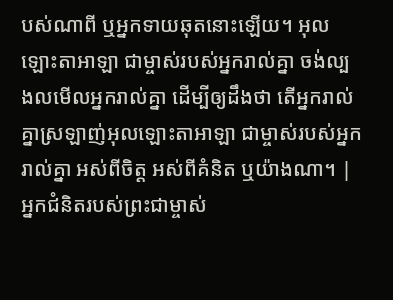បស់ណាពី ឬអ្នកទាយឆុតនោះឡើយ។ អុលឡោះតាអាឡា ជាម្ចាស់របស់អ្នករាល់គ្នា ចង់ល្បងលមើលអ្នករាល់គ្នា ដើម្បីឲ្យដឹងថា តើអ្នករាល់គ្នាស្រឡាញ់អុលឡោះតាអាឡា ជាម្ចាស់របស់អ្នករាល់គ្នា អស់ពីចិត្ត អស់ពីគំនិត ឬយ៉ាងណា។ |
អ្នកជំនិតរបស់ព្រះជាម្ចាស់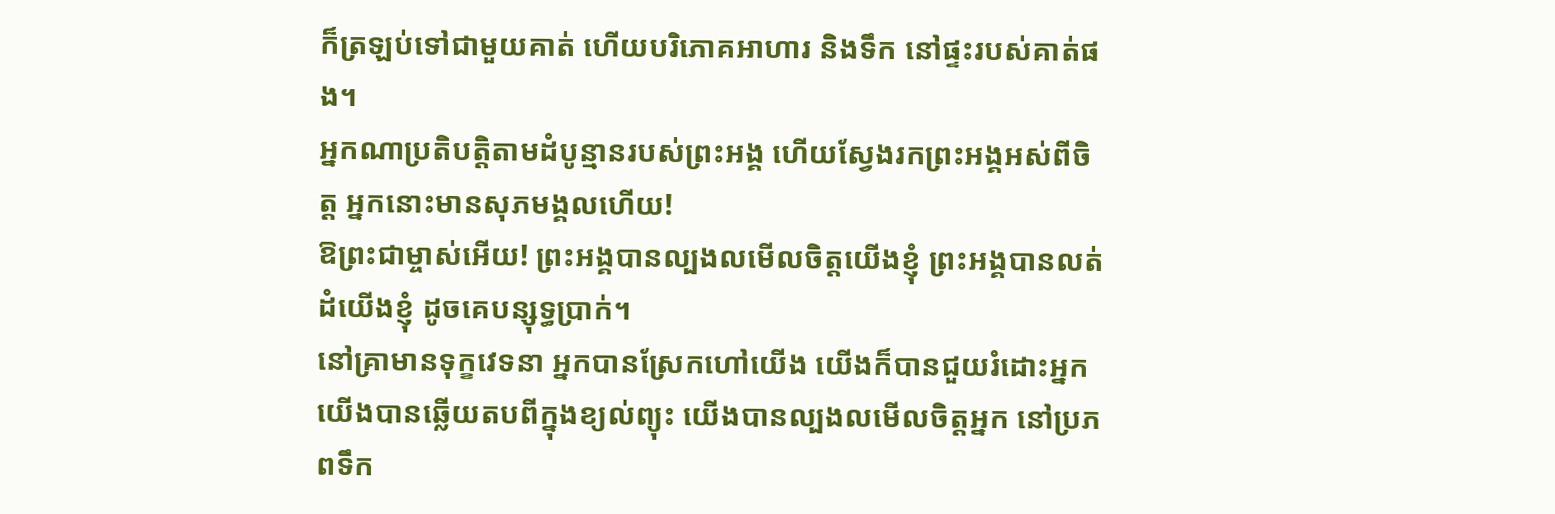ក៏ត្រឡប់ទៅជាមួយគាត់ ហើយបរិភោគអាហារ និងទឹក នៅផ្ទះរបស់គាត់ផង។
អ្នកណាប្រតិបត្តិតាមដំបូន្មានរបស់ព្រះអង្គ ហើយស្វែងរកព្រះអង្គអស់ពីចិត្ត អ្នកនោះមានសុភមង្គលហើយ!
ឱព្រះជាម្ចាស់អើយ! ព្រះអង្គបានល្បងលមើលចិត្តយើងខ្ញុំ ព្រះអង្គបានលត់ដំយើងខ្ញុំ ដូចគេបន្សុទ្ធប្រាក់។
នៅគ្រាមានទុក្ខវេទនា អ្នកបានស្រែកហៅយើង យើងក៏បានជួយរំដោះអ្នក យើងបានឆ្លើយតបពីក្នុងខ្យល់ព្យុះ យើងបានល្បងលមើលចិត្តអ្នក នៅប្រភពទឹក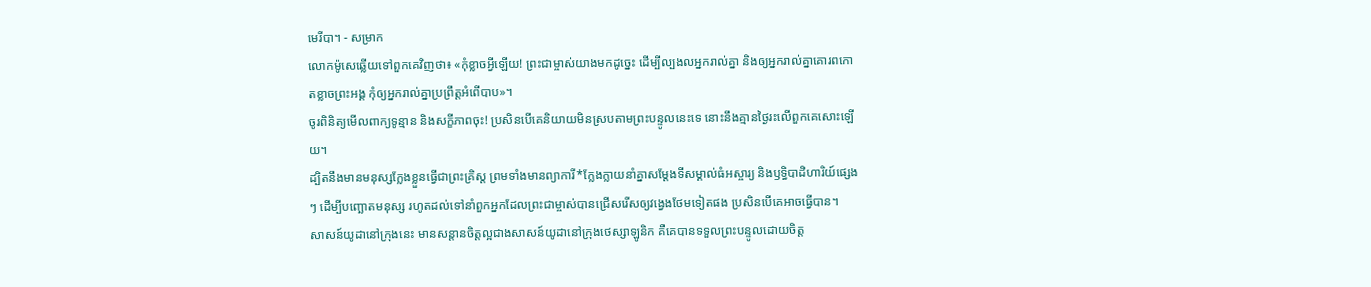មេរីបា។ - សម្រាក
លោកម៉ូសេឆ្លើយទៅពួកគេវិញថា៖ «កុំខ្លាចអ្វីឡើយ! ព្រះជាម្ចាស់យាងមកដូច្នេះ ដើម្បីល្បងលអ្នករាល់គ្នា និងឲ្យអ្នករាល់គ្នាគោរពកោតខ្លាចព្រះអង្គ កុំឲ្យអ្នករាល់គ្នាប្រព្រឹត្តអំពើបាប»។
ចូរពិនិត្យមើលពាក្យទូន្មាន និងសក្ខីភាពចុះ! ប្រសិនបើគេនិយាយមិនស្របតាមព្រះបន្ទូលនេះទេ នោះនឹងគ្មានថ្ងៃរះលើពួកគេសោះឡើយ។
ដ្បិតនឹងមានមនុស្សក្លែងខ្លួនធ្វើជាព្រះគ្រិស្ត ព្រមទាំងមានព្យាការី*ក្លែងក្លាយនាំគ្នាសម្តែងទីសម្គាល់ធំអស្ចារ្យ និងឫទ្ធិបាដិហារិយ៍ផ្សេងៗ ដើម្បីបញ្ឆោតមនុស្ស រហូតដល់ទៅនាំពួកអ្នកដែលព្រះជាម្ចាស់បានជ្រើសរើសឲ្យវង្វេងថែមទៀតផង ប្រសិនបើគេអាចធ្វើបាន។
សាសន៍យូដានៅក្រុងនេះ មានសន្ដានចិត្តល្អជាងសាសន៍យូដានៅក្រុងថេស្សាឡូនិក គឺគេបានទទួលព្រះបន្ទូលដោយចិត្ត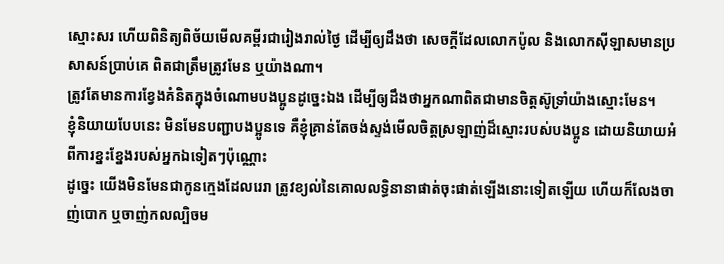ស្មោះសរ ហើយពិនិត្យពិច័យមើលគម្ពីរជារៀងរាល់ថ្ងៃ ដើម្បីឲ្យដឹងថា សេចក្ដីដែលលោកប៉ូល និងលោកស៊ីឡាសមានប្រសាសន៍ប្រាប់គេ ពិតជាត្រឹមត្រូវមែន ឬយ៉ាងណា។
ត្រូវតែមានការខ្វែងគំនិតក្នុងចំណោមបងប្អូនដូច្នេះឯង ដើម្បីឲ្យដឹងថាអ្នកណាពិតជាមានចិត្តស៊ូទ្រាំយ៉ាងស្មោះមែន។
ខ្ញុំនិយាយបែបនេះ មិនមែនបញ្ជាបងប្អូនទេ គឺខ្ញុំគ្រាន់តែចង់ស្ទង់មើលចិត្តស្រឡាញ់ដ៏ស្មោះរបស់បងប្អូន ដោយនិយាយអំពីការខ្នះខ្នែងរបស់អ្នកឯទៀតៗប៉ុណ្ណោះ
ដូច្នេះ យើងមិនមែនជាកូនក្មេងដែលរេរា ត្រូវខ្យល់នៃគោលលទ្ធិនានាផាត់ចុះផាត់ឡើងនោះទៀតឡើយ ហើយក៏លែងចាញ់បោក ឬចាញ់កលល្បិចម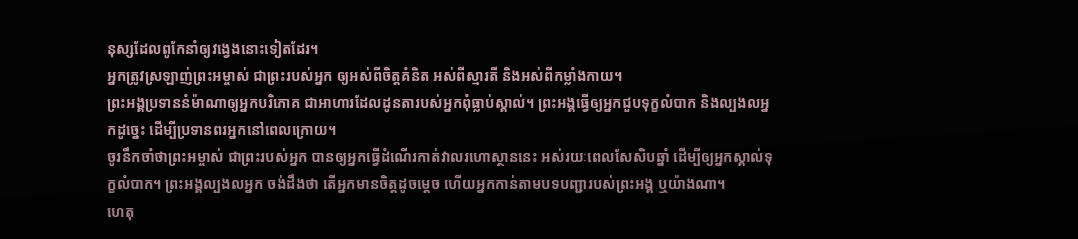នុស្សដែលពូកែនាំឲ្យវង្វេងនោះទៀតដែរ។
អ្នកត្រូវស្រឡាញ់ព្រះអម្ចាស់ ជាព្រះរបស់អ្នក ឲ្យអស់ពីចិត្តគំនិត អស់ពីស្មារតី និងអស់ពីកម្លាំងកាយ។
ព្រះអង្គប្រទាននំម៉ាណាឲ្យអ្នកបរិភោគ ជាអាហារដែលដូនតារបស់អ្នកពុំធ្លាប់ស្គាល់។ ព្រះអង្គធ្វើឲ្យអ្នកជួបទុក្ខលំបាក និងល្បងលអ្នកដូច្នេះ ដើម្បីប្រទានពរអ្នកនៅពេលក្រោយ។
ចូរនឹកចាំថាព្រះអម្ចាស់ ជាព្រះរបស់អ្នក បានឲ្យអ្នកធ្វើដំណើរកាត់វាលរហោស្ថាននេះ អស់រយៈពេលសែសិបឆ្នាំ ដើម្បីឲ្យអ្នកស្គាល់ទុក្ខលំបាក។ ព្រះអង្គល្បងលអ្នក ចង់ដឹងថា តើអ្នកមានចិត្តដូចម្ដេច ហើយអ្នកកាន់តាមបទបញ្ជារបស់ព្រះអង្គ ឬយ៉ាងណា។
ហេតុ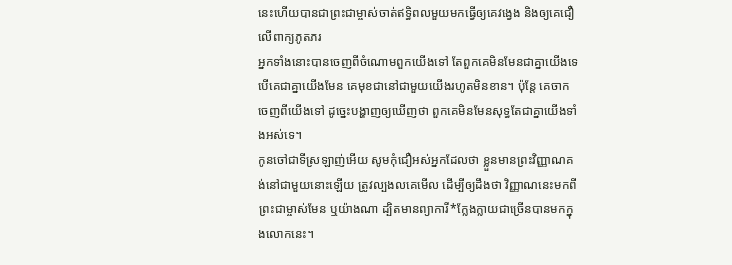នេះហើយបានជាព្រះជាម្ចាស់ចាត់ឥទ្ធិពលមួយមកធ្វើឲ្យគេវង្វេង និងឲ្យគេជឿលើពាក្យភូតភរ
អ្នកទាំងនោះបានចេញពីចំណោមពួកយើងទៅ តែពួកគេមិនមែនជាគ្នាយើងទេ បើគេជាគ្នាយើងមែន គេមុខជានៅជាមួយយើងរហូតមិនខាន។ ប៉ុន្តែ គេចាកចេញពីយើងទៅ ដូច្នេះបង្ហាញឲ្យឃើញថា ពួកគេមិនមែនសុទ្ធតែជាគ្នាយើងទាំងអស់ទេ។
កូនចៅជាទីស្រឡាញ់អើយ សូមកុំជឿអស់អ្នកដែលថា ខ្លួនមានព្រះវិញ្ញាណគង់នៅជាមួយនោះឡើយ ត្រូវល្បងលគេមើល ដើម្បីឲ្យដឹងថា វិញ្ញាណនេះមកពីព្រះជាម្ចាស់មែន ឬយ៉ាងណា ដ្បិតមានព្យាការី*ក្លែងក្លាយជាច្រើនបានមកក្នុងលោកនេះ។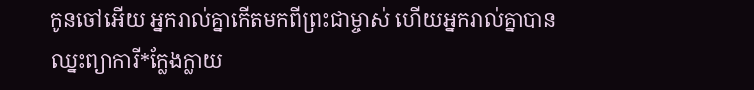កូនចៅអើយ អ្នករាល់គ្នាកើតមកពីព្រះជាម្ចាស់ ហើយអ្នករាល់គ្នាបានឈ្នះព្យាការី*ក្លែងក្លាយ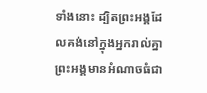ទាំងនោះ ដ្បិតព្រះអង្គដែលគង់នៅក្នុងអ្នករាល់គ្នា ព្រះអង្គមានអំណាចធំជា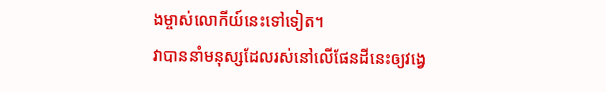ងម្ចាស់លោកីយ៍នេះទៅទៀត។
វាបាននាំមនុស្សដែលរស់នៅលើផែនដីនេះឲ្យវង្វេ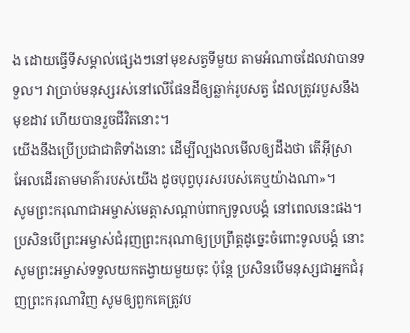ង ដោយធ្វើទីសម្គាល់ផ្សេងៗនៅមុខសត្វទីមួយ តាមអំណាចដែលវាបានទទួល។ វាប្រាប់មនុស្សរស់នៅលើផែនដីឲ្យឆ្លាក់រូបសត្វ ដែលត្រូវរបួសនឹងមុខដាវ ហើយបានរួចជីវិតនោះ។
យើងនឹងប្រើប្រជាជាតិទាំងនោះ ដើម្បីល្បងលមើលឲ្យដឹងថា តើអ៊ីស្រាអែលដើរតាមមាគ៌ារបស់យើង ដូចបុព្វបុរសរបស់គេឬយ៉ាងណា»។
សូមព្រះករុណាជាអម្ចាស់មេត្តាសណ្ដាប់ពាក្យទូលបង្គំ នៅពេលនេះផង។ ប្រសិនបើព្រះអម្ចាស់ជំរុញព្រះករុណាឲ្យប្រព្រឹត្តដូច្នេះចំពោះទូលបង្គំ នោះសូមព្រះអម្ចាស់ទទួលយកតង្វាយមួយចុះ ប៉ុន្តែ ប្រសិនបើមនុស្សជាអ្នកជំរុញព្រះករុណាវិញ សូមឲ្យពួកគេត្រូវប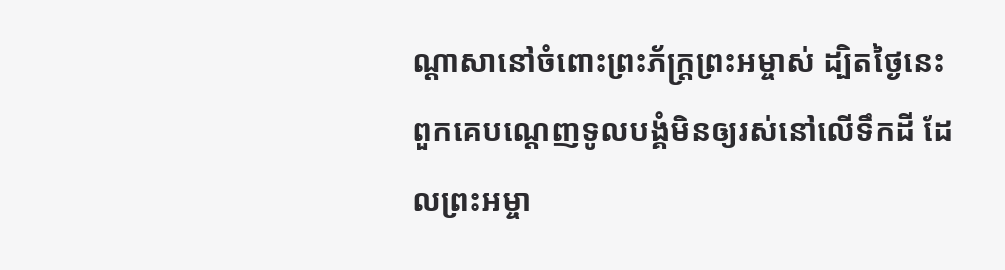ណ្ដាសានៅចំពោះព្រះភ័ក្ត្រព្រះអម្ចាស់ ដ្បិតថ្ងៃនេះ ពួកគេបណ្ដេញទូលបង្គំមិនឲ្យរស់នៅលើទឹកដី ដែលព្រះអម្ចា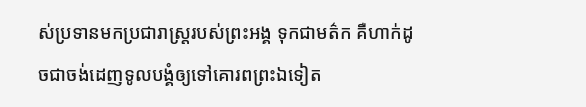ស់ប្រទានមកប្រជារាស្ត្ររបស់ព្រះអង្គ ទុកជាមត៌ក គឺហាក់ដូចជាចង់ដេញទូលបង្គំឲ្យទៅគោរពព្រះឯទៀត